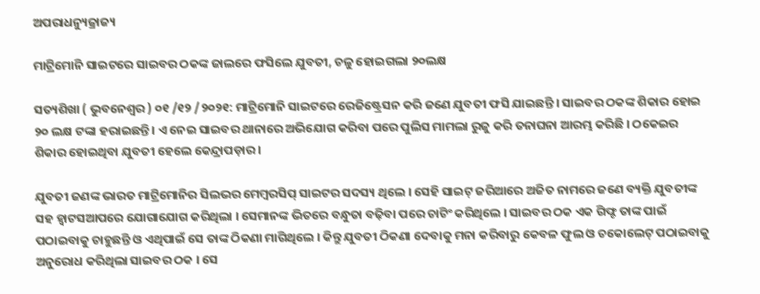ଅପରାଧନ୍ୟୁଜ୍ରାଜ୍ୟ

ମାଟ୍ରିମୋନି ସାଇଟରେ ସାଇବର ଠକଙ୍କ ଜାଲରେ ଫସିଲେ ଯୁବତୀ, ଚଳୁ ହୋଇଗଲା ୨୦ଲକ୍ଷ

ସତ୍ୟଶିଖା ( ଭୁବନେଶ୍ୱର ) ୦୧ /୧୨ /୨୦୨୧: ମାଟ୍ରିମୋନି ସାଇଟରେ ରେଜିଷ୍ଟ୍ରେସନ କରି ଜଣେ ଯୁବତୀ ଫସି ଯାଇଛନ୍ତି । ସାଇବର ଠକଙ୍କ ଶିକାର ହୋଇ ୨୦ ଲକ୍ଷ ଟଙ୍କା ହରାଇଛନ୍ତି । ଏ ନେଇ ସାଇବର ଥାନାରେ ଅଭିଯୋଗ କରିବା ପରେ ପୁଲିସ ମାମଲା ରୁଜୁ କରି ତନାଘନା ଆରମ୍ଭ କରିଛି । ଠକେଇର ଶିକାର ହୋଇଥିବା ଯୁବତୀ ହେଲେ କେନ୍ଦ୍ରାପଡ଼ାର ।

ଯୁବତୀ ଜଣଙ୍କ ଭାରତ ମାଟ୍ରିମୋନିର ସିଲଭର ମେମ୍ବରସିପ୍ ସାଇଟର ସଦସ୍ୟ ଥିଲେ । ସେହି ସାଇଟ୍ ଜରିଆରେ ଅଜିତ ନାମରେ ଜଣେ ବ୍ୟକ୍ତି ଯୁବତୀଙ୍କ ସହ ହ୍ୱାଟସଆପରେ ଯୋଗାଯୋଗ କରିଥିଲା । ସେମାନଙ୍କ ଭିତରେ ବନ୍ଧୁତା ବଢ଼ିବା ପରେ ଚାଟିଂ କରିଥିଲେ । ସାଇବର ଠକ ଏକ ଗିଫ୍ଟ ତାଙ୍କ ପାଇଁ ପଠାଇବାକୁ ଚାହୁଛନ୍ତି ଓ ଏଥିପାଇଁ ସେ ତାଙ୍କ ଠିକଣା ମାଗିଥିଲେ । କିନ୍ତୁ ଯୁବତୀ ଠିକଣା ଦେବାକୁ ମନା କରିବାରୁ କେବଳ ଫୁଲ ଓ ଚକୋଲେଟ୍ ପଠାଇବାକୁ ଅନୁରୋଧ କରିଥିଲା ସାଇବର ଠକ । ସେ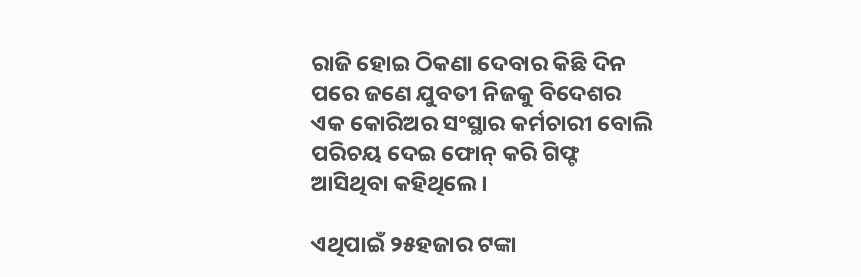ରାଜି ହୋଇ ଠିକଣା ଦେବାର କିଛି ଦିନ ପରେ ଜଣେ ଯୁବତୀ ନିଜକୁ ବିଦେଶର ଏକ କୋରିଅର ସଂସ୍ଥାର କର୍ମଚାରୀ ବୋଲି ପରିଚୟ ଦେଇ ଫୋନ୍ କରି ଗିଫ୍ଟ ଆସିଥିବା କହିଥିଲେ ।

ଏଥିପାଇଁ ୨୫ହଜାର ଟଙ୍କା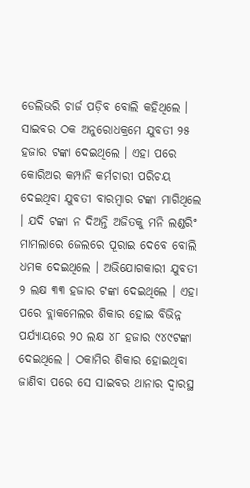ଡେଲିଭରି ଚାର୍ଜ ପଡ଼ିବ ବୋଲି କହିଥିଲେ । ସାଇବର ଠକ ଅନୁରୋଧକ୍ରମେ ଯୁବତୀ ୨୫ ହଜାର ଟଙ୍କା ଦେଇଥିଲେ । ଏହା ପରେ କୋରିଅର କମ୍ପାନି କର୍ମଚାରୀ ପରିଚୟ ଦେଇଥିବା ଯୁବତୀ ବାରମ୍ବାର ଟଙ୍କା ମାଗିଥିଲେ । ଯଦି ଟଙ୍କା ନ ଦିଅନ୍ତି ଅଜିତକୁ ମନି ଲଣ୍ଡରିଂ ମାମଲାରେ ଜେଲରେ ପୂରାଇ ଦେବେ ବୋଲି ଧମକ ଦେଇଥିଲେ । ଅଭିଯୋଗକାରୀ ଯୁବତୀ ୨ ଲକ୍ଷ ୩୩ ହଜାର ଟଙ୍କା ଦେଇଥିଲେ । ଏହା ପରେ ବ୍ଲାକମେଲର ଶିକାର ହୋଇ ବିଭିନ୍ନ ପର୍ଯ୍ୟାୟରେ ୨୦ ଲକ୍ଷ ୪୮ ହଜାର ୯୪୯ଟଙ୍କା ଦେଇଥିଲେ । ଠକାମିର ଶିକାର ହୋଇଥିବା ଜାଣିବା ପରେ ସେ ସାଇବର ଥାନାର ଦ୍ୱାରସ୍ଥ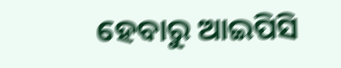ହେବାରୁ ଆଇପିସି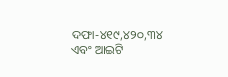ଦଫା-୪୧୯,୪୨୦,୩୪ ଏବଂ ଆଇଟି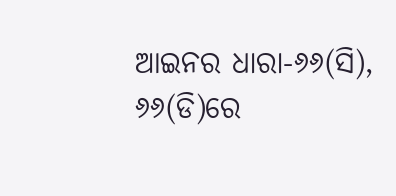ଆଇନର ଧାରା-୬୬(ସି), ୬୬(ଡି)ରେ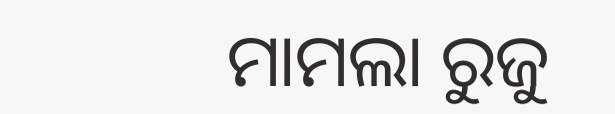ମାମଲା ରୁଜୁ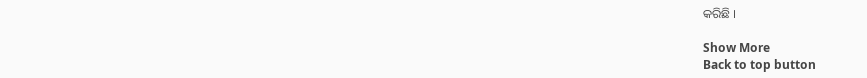କରିଛି ।

Show More
Back to top button